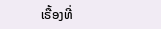ເຣື້ອງທີ່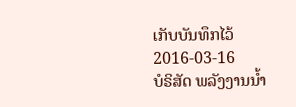ເກັບບັນທຶກໄວ້
2016-03-16
ບໍຣິສັດ ພລັງງານນໍ້າ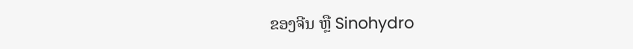ຂອງຈີນ ຫຼື Sinohydro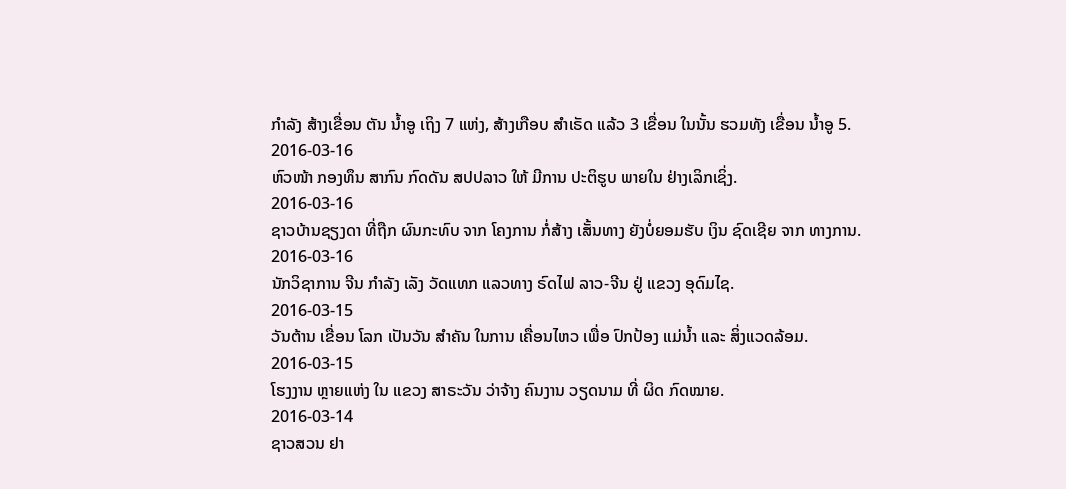ກໍາລັງ ສ້າງເຂື່ອນ ຕັນ ນໍ້າອູ ເຖິງ 7 ແຫ່ງ, ສ້າງເກືອບ ສໍາເຣັດ ແລ້ວ 3 ເຂື່ອນ ໃນນັ້ນ ຮວມທັງ ເຂື່ອນ ນໍ້າອູ 5.
2016-03-16
ຫົວໜ້າ ກອງທຶນ ສາກົນ ກົດດັນ ສປປລາວ ໃຫ້ ມີການ ປະຕິຮູບ ພາຍໃນ ຢ່າງເລິກເຊິ່ງ.
2016-03-16
ຊາວບ້ານຊຽງດາ ທີ່ຖືກ ຜົນກະທົບ ຈາກ ໂຄງການ ກໍ່ສ້າງ ເສັ້ນທາງ ຍັງບໍ່ຍອມຮັບ ເງິນ ຊົດເຊີຍ ຈາກ ທາງການ.
2016-03-16
ນັກວິຊາການ ຈີນ ກໍາລັງ ເລັງ ວັດແທກ ແລວທາງ ຣົດໄຟ ລາວ-ຈີນ ຢູ່ ແຂວງ ອຸດົມໄຊ.
2016-03-15
ວັນຕ້ານ ເຂື່ອນ ໂລກ ເປັນວັນ ສຳຄັນ ໃນການ ເຄື່ອນໄຫວ ເພື່ອ ປົກປ້ອງ ແມ່ນ້ຳ ແລະ ສິ່ງແວດລ້ອມ.
2016-03-15
ໂຮງງານ ຫຼາຍແຫ່ງ ໃນ ແຂວງ ສາຣະວັນ ວ່າຈ້າງ ຄົນງານ ວຽດນາມ ທີ່ ຜິດ ກົດໝາຍ.
2016-03-14
ຊາວສວນ ຢາ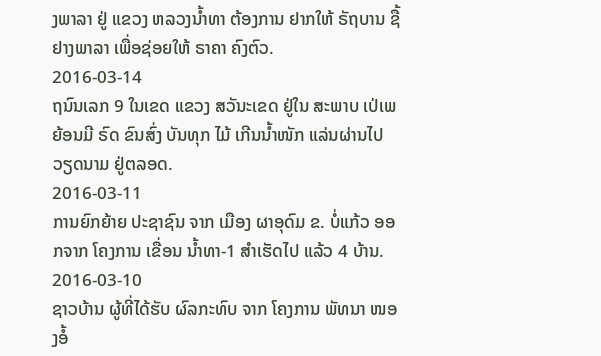ງພາລາ ຢູ່ ແຂວງ ຫລວງນ້ຳທາ ຕ້ອງການ ຢາກໃຫ້ ຣັຖບານ ຊື້ ຢາງພາລາ ເພື່ອຊ່ອຍໃຫ້ ຣາຄາ ຄົງຕົວ.
2016-03-14
ຖນົນເລກ 9 ໃນເຂດ ແຂວງ ສວັນະເຂດ ຢູ່ໃນ ສະພາບ ເປ່ເພ ຍ້ອນມີ ຣົດ ຂົນສົ່ງ ບັນທຸກ ໄມ້ ເກີນນໍ້າໜັກ ແລ່ນຜ່ານໄປ ວຽດນາມ ຢູ່ຕລອດ.
2016-03-11
ການຍົກຍ້າຍ ປະຊາຊົນ ຈາກ ເມືອງ ຜາອຸດົມ ຂ. ບໍ່ແກ້ວ ອອກຈາກ ໂຄງການ ເຂື່ອນ ນໍ້າທາ-1 ສໍາເຮັດໄປ ແລ້ວ 4 ບ້ານ.
2016-03-10
ຊາວບ້ານ ຜູ້ທີ່ໄດ້ຮັບ ຜົລກະທົບ ຈາກ ໂຄງການ ພັທນາ ໜອງອໍ້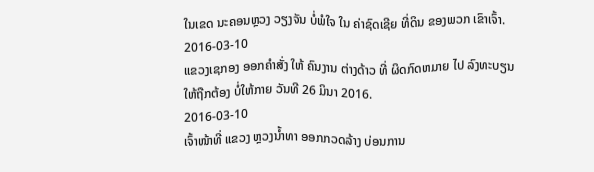ໃນເຂດ ນະຄອນຫຼວງ ວຽງຈັນ ບໍ່ພໍໃຈ ໃນ ຄ່າຊົດເຊີຍ ທີ່ດິນ ຂອງພວກ ເຂົາເຈົ້າ.
2016-03-10
ແຂວງເຊກອງ ອອກຄຳສັ່ງ ໃຫ້ ຄົນງານ ຕ່າງດ້າວ ທີ່ ຜິດກົດຫມາຍ ໄປ ລົງທະບຽນ ໃຫ້ຖືກຕ້ອງ ບໍ່ໃຫ້ກາຍ ວັນທີ 26 ມິນາ 2016.
2016-03-10
ເຈົ້າໜ້າທີ່ ແຂວງ ຫຼວງນໍ້າທາ ອອກກວດລ້າງ ບ່ອນການ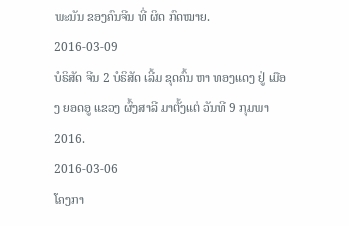ພະນັນ ຂອງຄົນຈີນ ທີ່ ຜິດ ກົດໝາຍ.
2016-03-09
ບໍຣິສັດ ຈີນ 2 ບໍຣິສັດ ເລີ້ມ ຂຸດຄົ້ນ ຫາ ທອງແດງ ຢູ່ ເມືອງ ຍອດອູ ແຂວງ ຜົ້ງສາລີ ມາຕັ້ງແຕ່ ວັນທີ 9 ກຸມພາ 2016.
2016-03-06
ໂຄງກາ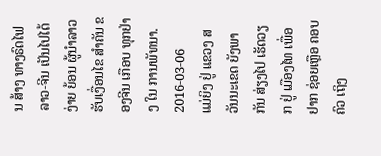ນ ສ້າງ ທາງຣົດໄຟ ລາວ-ຈີນ ເປັນໄປໄດ້ ງ່າຍ ຍ້ອນ ຜູ້ນໍາລາວ ຮັບເງື່ອນໄຂ ສໍາຄັນ ຂອງຈີນ ເກືອບ ທຸກຢ່າງ ໃນ ການພັທນາ.
2016-03-06
ແມ່ຍິງ ຢູ່ ແຂວງ ສວັນນະເຂດ ຍັງພາກັນ ສ່ຽງໄປ ເຮັດວຽກ ຢູ່ ເມືອງໄທ ເພື່ອຢາກ ຊ່ອຍເຫຼືອ ຄອບຄົວ ເຖິງ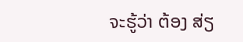ຈະຮູ້ວ່າ ຕ້ອງ ສ່ຽ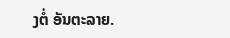ງຕໍ່ ອັນຕະລາຍ.